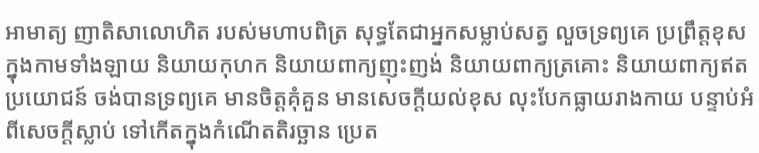អាមាត្យ ញាតិសាលោហិត របស់មហាបពិត្រ សុទ្ធតែជាអ្នកសម្លាប់សត្វ លួចទ្រព្យគេ ប្រព្រឹត្តខុសក្នុងកាមទាំងឡាយ និយាយកុហក និយាយពាក្យញុះញង់ និយាយពាក្យត្រគោះ និយាយពាក្យឥតប្រយោជន៍ ចង់បានទ្រព្យគេ មានចិត្តគុំគួន មានសេចក្តីយល់ខុស លុះបែកធ្លាយរាងកាយ បន្ទាប់អំពីសេចក្តីស្លាប់ ទៅកើតក្នុងកំណើតតិរច្ឆាន ប្រេត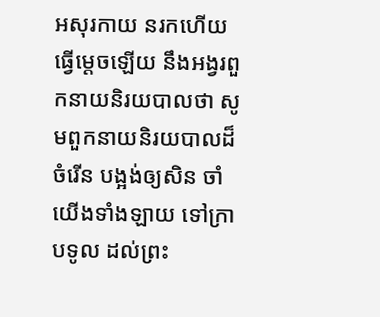អសុរកាយ នរកហើយ ធ្វើម្ដេចឡើយ នឹងអង្វរពួកនាយនិរយបាលថា សូមពួកនាយនិរយបាលដ៏ចំរើន បង្អង់ឲ្យសិន ចាំយើងទាំងឡាយ ទៅក្រាបទូល ដល់ព្រះ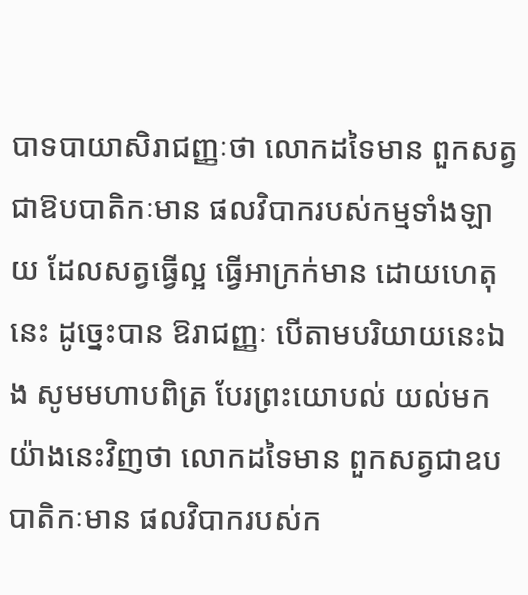បាទបាយាសិរាជញ្ញៈថា លោកដទៃមាន ពួកសត្វជាឱបបាតិកៈមាន ផលវិបាករបស់កម្មទាំងឡាយ ដែលសត្វធ្វើល្អ ធ្វើអាក្រក់មាន ដោយហេតុនេះ ដូច្នេះបាន ឱរាជញ្ញៈ បើតាមបរិយាយនេះឯង សូមមហាបពិត្រ បែរព្រះយោបល់ យល់មកយ៉ាងនេះវិញថា លោកដទៃមាន ពួកសត្វជាឧបបាតិកៈមាន ផលវិបាករបស់ក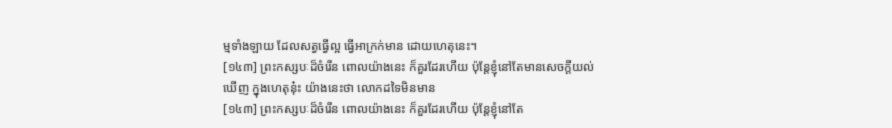ម្មទាំងឡាយ ដែលសត្វធ្វើល្អ ធ្វើអាក្រក់មាន ដោយហេតុនេះ។
[១៤៣] ព្រះកស្សបៈដ៏ចំរើន ពោលយ៉ាងនេះ ក៏គួរដែរហើយ ប៉ុន្តែខ្ញុំនៅតែមានសេចក្តីយល់ឃើញ ក្នុងហេតុនុ៎ះ យ៉ាងនេះថា លោកដទៃមិនមាន
[១៤៣] ព្រះកស្សបៈដ៏ចំរើន ពោលយ៉ាងនេះ ក៏គួរដែរហើយ ប៉ុន្តែខ្ញុំនៅតែ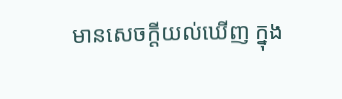មានសេចក្តីយល់ឃើញ ក្នុង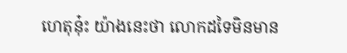ហេតុនុ៎ះ យ៉ាងនេះថា លោកដទៃមិនមាន